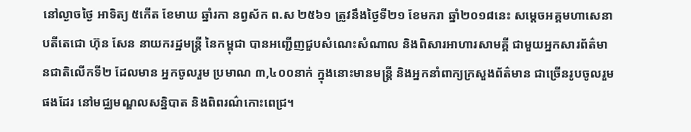នៅល្ងាចថ្ងៃ អាទិត្យ ៥កើត ខែមាឃ ឆ្នាំរកា នព្វស័ក ព.ស ២៥៦១ ត្រូវនឹងថ្ងៃទី២១ ខែមករា ឆ្នាំ២០១៨នេះ សម្តេចអគ្គមហាសេនាបតីតេជោ ហ៊ុន សែន នាយករដ្ឋមន្រ្តី នៃកម្ពុជា បានអញ្ជើញជួបសំណេះសំណាល និងពិសារអាហារសាមគ្គី ជាមួយអ្នកសារព័ត៌មានជាតិលើកទី២ ដែលមាន អ្នកចូលរួម ប្រមាណ ៣,៤០០នាក់ ក្នុងនោះមានមន្រ្តី និងអ្នកនាំពាក្យក្រសួងព័ត៌មាន ជាច្រើនរូបចូលរួមផងដែរ នៅមជ្ឈមណ្ឌលសន្និបាត និងពិពរណ៌កោះពេជ្រ។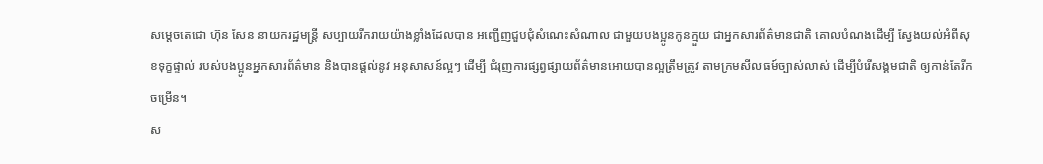សម្តេចតេជោ ហ៊ុន សែន នាយករដ្ឋមន្ត្រី សប្បាយរីករាយយ៉ាងខ្លាំងដែលបាន អញ្ជើញជួបជុំសំណេះសំណាល ជាមួយបងប្អូនកូនក្មួយ ជាអ្នកសារព័ត៌មានជាតិ គោលបំណងដើម្បី ស្វែងយល់អំពីសុខទុក្ខផ្ទាល់ របស់បងប្អូនអ្នកសារព័ត៌មាន និងបានផ្តល់នូវ អនុសាសន៍ល្អៗ ដើម្បី ជំរុញការផ្សព្វផ្សាយព័ត៌មានអោយបានល្អត្រឹមត្រូវ តាមក្រមសីលធម៍ច្បាស់លាស់ ដើម្បីបំរើសង្គមជាតិ ឲ្យកាន់តែរីកចម្រើន។
ស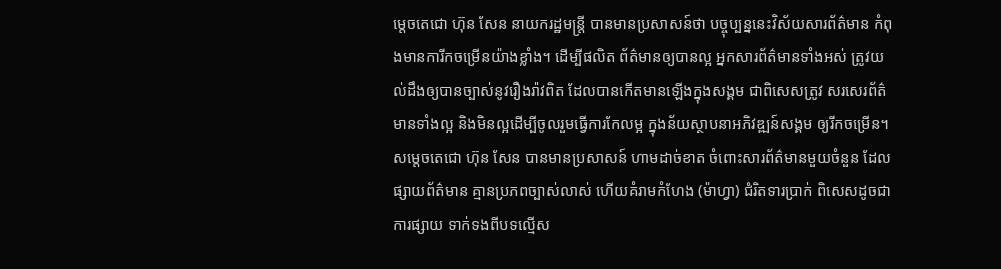ម្តេចតេជោ ហ៊ុន សែន នាយករដ្ឋមន្ត្រី បានមានប្រសាសន៍ថា បច្ចុប្បន្ននេះវិស័យសារព័ត៌មាន កំពុងមានការីកចម្រើនយ៉ាងខ្លាំង។ ដើម្បីផលិត ព័ត៌មានឲ្យបានល្អ អ្នកសារព័ត៌មានទាំងអស់ ត្រូវយល់ដឹងឲ្យបានច្បាស់នូវរឿងរ៉ាវពិត ដែលបានកើតមានឡើងក្នុងសង្គម ជាពិសេសត្រូវ សរសេរព័ត៌មានទាំងល្អ និងមិនល្អដើម្បីចូលរួមធ្វើការកែលម្អ ក្នុងន័យស្ថាបនាអភិវឌ្ឍន៍សង្គម ឲ្យរីកចម្រើន។
សម្តេចតេជោ ហ៊ុន សែន បានមានប្រសាសន៍ ហាមដាច់ខាត ចំពោះសារព័ត៌មានមួយចំនួន ដែលផ្សាយព័ត៌មាន គ្មានប្រភពច្បាស់លាស់ ហើយគំរាមកំហែង (ម៉ាហ្វា) ជំរិតទារប្រាក់ ពិសេសដូចជាការផ្សាយ ទាក់ទងពីបទល្មើស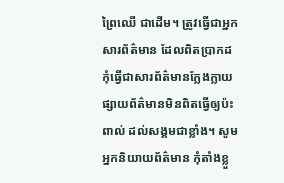ព្រៃឈើ ជាដើម។ ត្រូវធ្វើជាអ្នកសារព័ត៌មាន ដែលពិតប្រាកដ កុំធ្វើជាសារព័ត៌មានក្លែងក្លាយ ផ្សាយព័ត៌មានមិនពិតធ្វើឲ្យប៉ះពាល់ ដល់សង្គមជាខ្លាំង។ សូមអ្នកនិយាយព័ត៌មាន កុំតាំងខ្លួ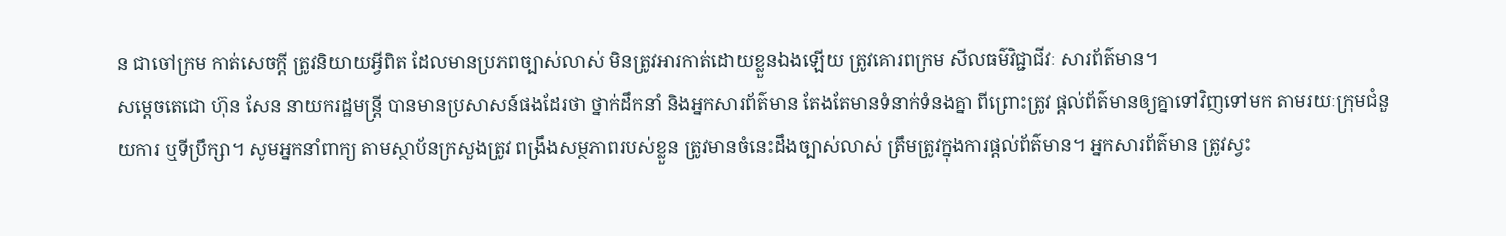ន ជាចៅក្រម កាត់សេចក្តី ត្រូវនិយាយអ្វីពិត ដែលមានប្រភពច្បាស់លាស់ មិនត្រូវអារកាត់ដោយខ្លួនឯងឡើយ ត្រូវគោរពក្រម សីលធម៌វិជ្ជាជីវៈ សារព័ត៌មាន។
សម្តេចតេជោ ហ៊ុន សែន នាយករដ្ឋមន្ត្រី បានមានប្រសាសន៍ផងដែរថា ថ្នាក់ដឹកនាំ និងអ្នកសារព័ត៌មាន តែងតែមានទំនាក់ទំនងគ្នា ពីព្រោះត្រូវ ផ្តល់ព័ត៌មានឲ្យគ្នាទៅវិញទៅមក តាមរយៈក្រុមជំនួយការ ឬទីប្រឹក្សា។ សូមអ្នកនាំពាក្យ តាមស្ថាប័នក្រសួងត្រូវ ពង្រឹងសម្ថភាពរបស់ខ្លួន ត្រូវមានចំនេះដឹងច្បាស់លាស់ ត្រឹមត្រូវក្នុងការផ្តល់ព័ត៌មាន។ អ្នកសារព័ត៌មាន ត្រូវស្វះ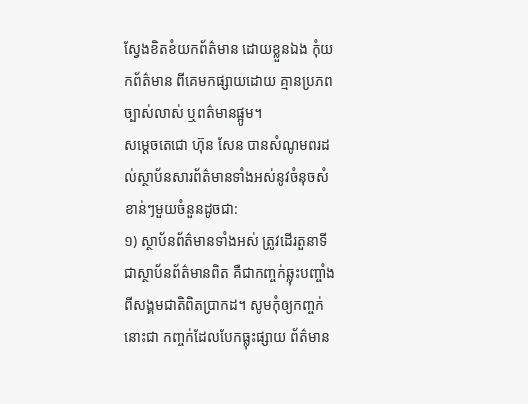ស្វែងខិតខំយកព័ត៌មាន ដោយខ្លួនឯង កុំយកព័ត៌មាន ពីគេមកផ្សាយដោយ គ្មានប្រភពច្បាស់លាស់ ឬពត៌មានផ្អូម។
សម្តេចតេជោ ហ៊ុន សែន បានសំណូមពរដល់ស្ថាប័នសារព័ត៌មានទាំងអស់នូវចំនុចសំខាន់ៗមួយចំនួនដូចជា:
១) ស្ថាប័នព័ត៌មានទាំងអស់ ត្រូវដើរតួនាទីជាស្ថាប័នព័ត៌មានពិត គឺជាកញ្ចក់ឆ្លុះបញ្ចាំងពីសង្គមជាតិពិតប្រាកដ។ សូមកុំឲ្យកញ្ចក់នោះជា កញ្ចក់ដែលបែកធ្លុះផ្សាយ ព័ត៌មាន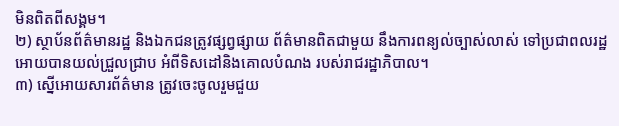មិនពិតពីសង្គម។
២) ស្ថាប័នព័ត៌មានរដ្ឋ និងឯកជនត្រូវផ្សព្វផ្សាយ ព័ត៌មានពិតជាមួយ នឹងការពន្យល់ច្បាស់លាស់ ទៅប្រជាពលរដ្ឋអោយបានយល់ជ្រួលជ្រាប អំពីទិសដៅនិងគោលបំណង របស់រាជរដ្ឋាភិបាល។
៣) ស្នើអោយសារព័ត៌មាន ត្រូវចេះចូលរួមជួយ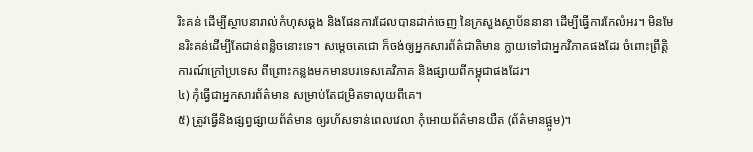រិះគន់ ដើម្បីស្ថាបនារាល់កំហុសឆ្គង និងផែនការដែលបានដាក់ចេញ នៃក្រសួងស្ថាប័ននានា ដើម្បីធ្វើការកែលំអរ។ មិនមែនរិះគន់ដើម្បីតែជាន់ពន្លិចនោះទេ។ សម្តេចតេជោ ក៏ចង់ឲ្យអ្នកសារព័ត៌ជាតិមាន ក្លាយទៅជាអ្នកវិភាគផងដែរ ចំពោះព្រឹត្តិការណ៍ក្រៅប្រទេស ពីព្រោះកន្លងមកមានបរទេសគេវិភាគ និងផ្សាយពីកម្ពុជាផងដែរ។
៤) កុំធ្វើជាអ្នកសារព័ត៌មាន សម្រាប់តែជម្រិតទាលុយពីគេ។
៥) ត្រូវធ្វើនិងផ្សព្វផ្សាយព័ត៌មាន ឲ្យរហ័សទាន់ពេលវេលា កុំអោយព័ត៌មានយឺត (ព័ត៌មានផ្អូម)។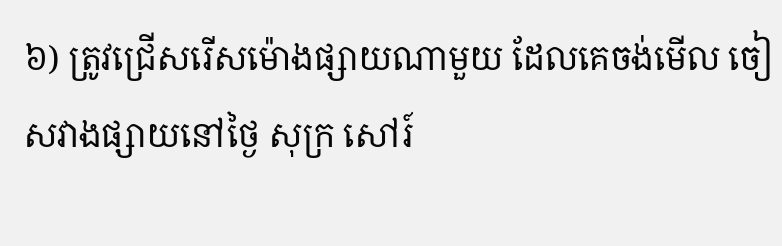៦) ត្រូវជ្រើសរើសម៉ោងផ្សាយណាមួយ ដែលគេចង់មើល ចៀសវាងផ្សាយនៅថ្ងៃ សុក្រ សៅរ៍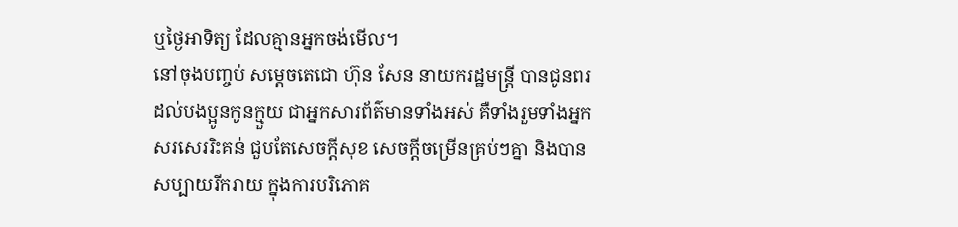ឬថ្ងៃអាទិត្យ ដែលគ្មានអ្នកចង់មើល។
នៅចុងបញ្ចប់ សម្តេចតេជោ ហ៊ុន សែន នាយករដ្ឋមន្ត្រី បានជូនពរដល់បងប្អូនកូនក្មួយ ជាអ្នកសារព័ត៌មានទាំងអស់ គឺទាំងរួមទាំងអ្នកសរសេររិះគន់ ជួបតែសេចក្តីសុខ សេចក្តីចម្រើនគ្រប់ៗគ្នា និងបានសប្បាយរីករាយ ក្នុងការបរិភោគ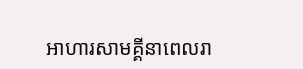អាហារសាមគ្គីនាពេលរា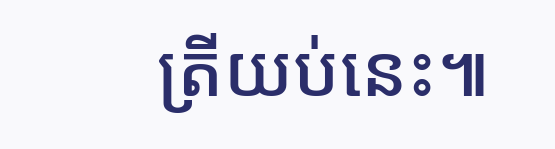ត្រីយប់នេះ៕